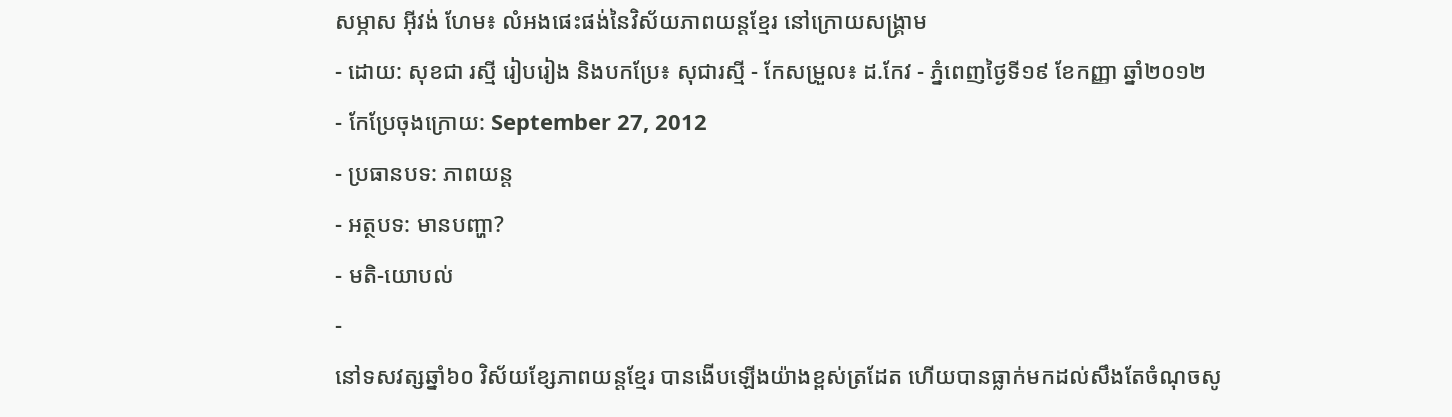សម្ភាស អ៊ីវង់ ហែម៖ លំអងផេះផង់នៃវិស័យភាពយន្ដខ្មែរ នៅក្រោយសង្រ្គាម
- ដោយ: សុខជា រស្មី រៀបរៀង និងបកប្រែ៖ សុជារស្មី - កែសម្រួល៖ ដ.កែវ - ភ្នំពេញថ្ងៃទី១៩ ខែកញ្ញា ឆ្នាំ២០១២
- កែប្រែចុងក្រោយ: September 27, 2012
- ប្រធានបទ: ភាពយន្ដ
- អត្ថបទ: មានបញ្ហា?
- មតិ-យោបល់
-
នៅទសវត្សឆ្នាំ៦០ វិស័យខ្សែភាពយន្តខ្មែរ បានងើបឡើងយ៉ាងខ្ពស់ត្រដែត ហើយបានធ្លាក់មកដល់សឹងតែចំណុចសូ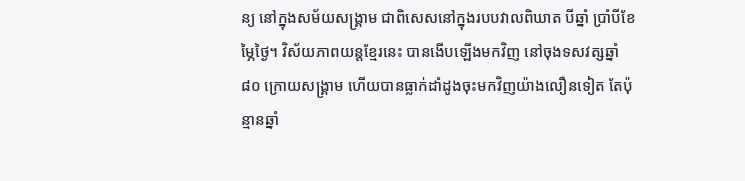ន្យ នៅក្នុងសម័យសង្គ្រាម ជាពិសេសនៅក្នុងរបបវាលពិឃាត បីឆ្នាំ ប្រាំបីខែ ម្ភៃថ្ងៃ។ វិស័យភាពយន្ដខ្មែរនេះ បានងើបឡើងមកវិញ នៅចុងទសវត្សឆ្នាំ ៨០ ក្រោយសង្រ្គាម ហើយបានធ្លាក់ដាំដូងចុះមកវិញយ៉ាងលឿនទៀត តែប៉ុន្មានឆ្នាំ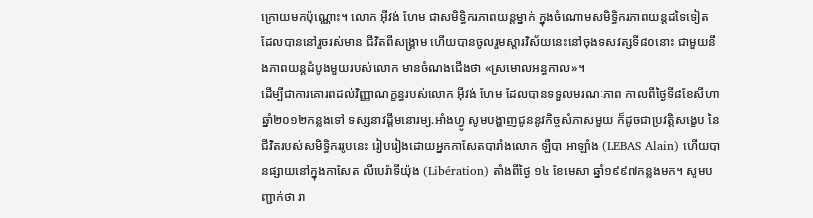ក្រោយមកប៉ុណ្ណោះ។ លោក អ៊ីវង់ ហែម ជាសមិទ្ធិករភាពយន្ដម្នាក់ ក្នុងចំណោមសមិទ្ធិករភាពយន្ដដទៃទៀត ដែលបាននៅរួចរស់មាន ជីវិតពីសង្រ្គាម ហើយបានចូលរួមស្ដារវិស័យនេះនៅចុងទសវត្សទី៨០នោះ ជាមួយនឹងភាពយន្ដដំបូងមួយរបស់លោក មានចំណងជើងថា «ស្រមោលអន្ធកាល»។
ដើម្បីជាការគោរពដល់វិញ្ញាណក្ខន្ធរបស់លោក អ៊ីវង់ ហែម ដែលបានទទួលមរណៈភាព កាលពីថ្ងៃទី៨ខែសីហា ឆ្នាំ២០១២កន្លងទៅ ទស្សនាវដ្តីមនោរម្យ.អាំងហ្វូ សូមបង្ហាញជូននូវកិច្ចសំភាសមួយ ក៏ដូចជាប្រវត្តិសង្ខេប នៃជីវិតរបស់សមិទ្ធិកររូបនេះ រៀបរៀងដោយអ្នកកាសែតបារាំងលោក ឡឺបា អាឡាំង (LEBAS Alain) ហើយបានផ្សាយនៅក្នុងកាសែត លីបេរ៉ាទីយ៉ុង (Libération) តាំងពីថ្ងៃ ១៤ ខែមេសា ឆ្នាំ១៩៩៧កន្លងមក។ សូមបញ្ជាក់ថា រា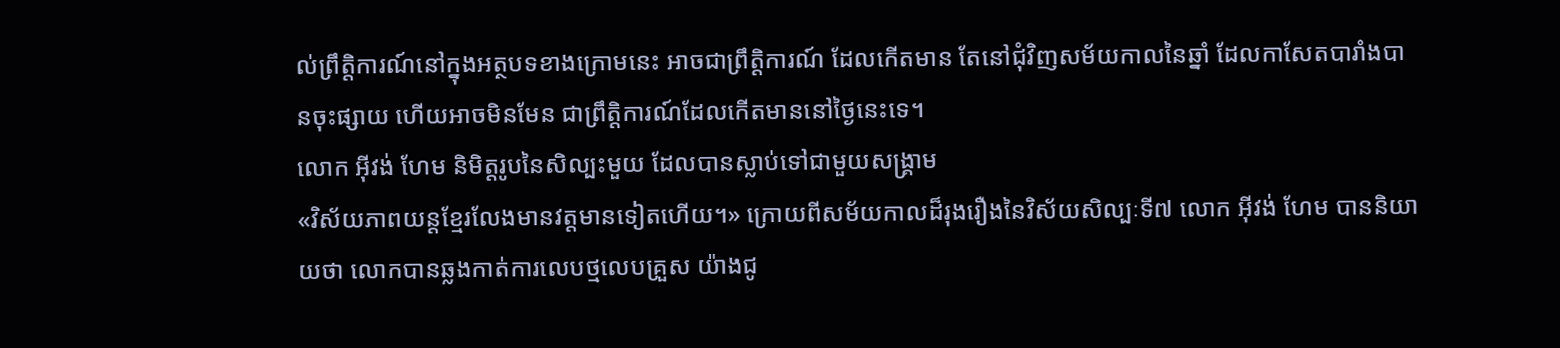ល់ព្រឹត្តិការណ៍នៅក្នុងអត្ថបទខាងក្រោមនេះ អាចជាព្រឹត្តិការណ៍ ដែលកើតមាន តែនៅជុំវិញសម័យកាលនៃឆ្នាំ ដែលកាសែតបារាំងបានចុះផ្សាយ ហើយអាចមិនមែន ជាព្រឹត្តិការណ៍ដែលកើតមាននៅថ្ងៃនេះទេ។
លោក អ៊ីវង់ ហែម និមិត្តរូបនៃសិល្បះមួយ ដែលបានស្លាប់ទៅជាមួយសង្គ្រាម
«វិស័យភាពយន្តខ្មែរលែងមានវត្តមានទៀតហើយ។» ក្រោយពីសម័យកាលដ៏រុងរឿងនៃវិស័យសិល្បៈទី៧ លោក អ៊ីវង់ ហែម បាននិយាយថា លោកបានឆ្លងកាត់ការលេបថ្មលេបគ្រួស យ៉ាងជូ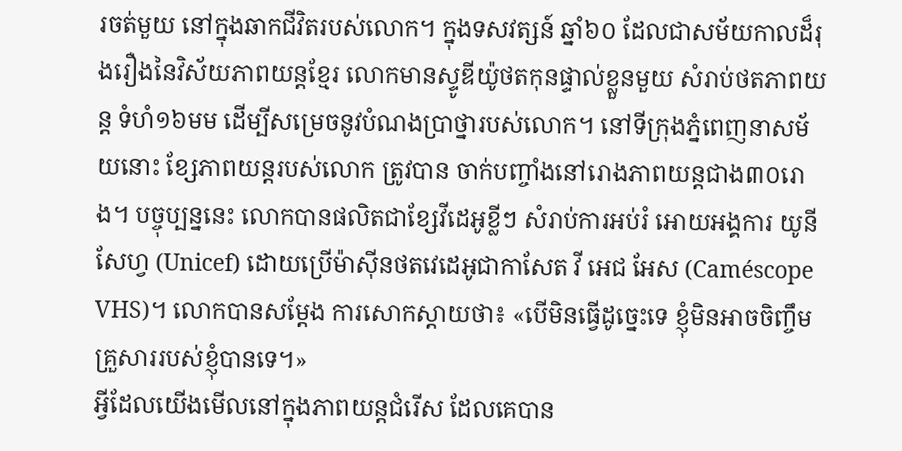រចត់មួយ នៅក្នុងឆាកជីវិតរបស់លោក។ ក្នុងទសវត្សន៍ ឆ្នាំ៦០ ដែលជាសម័យកាលដ៏រុងរឿងនៃវិស័យភាពយន្តខ្មែរ លោកមានស្ទូឌីយ៉ូថតកុនផ្ទាល់ខ្លួនមួយ សំរាប់ថតភាពយន្ត ទំហំ១៦មម ដើម្បីសម្រេចនូវបំណងប្រាថ្នារបស់លោក។ នៅទីក្រុងភ្នំពេញនាសម័យនោះ ខ្សែភាពយន្តរបស់លោក ត្រូវបាន ចាក់បញ្ចាំងនៅរោងភាពយន្ដជាង៣០រោង។ បច្ចុប្បន្ននេះ លោកបានផលិតជាខ្សែវីដេអូខ្លីៗ សំរាប់ការអប់រំ អោយអង្គការ យូនីសែហ្វ (Unicef) ដោយប្រើម៉ាស៊ីនថតវេដេអូជាកាសែត វី អេជ អែស (Caméscope VHS)។ លោកបានសម្តែង ការសោកស្តាយថា៖ «បើមិនធ្វើដូច្នេះទេ ខ្ញុំមិនអាចចិញ្ចឹមគ្រួសាររបស់ខ្ញុំបានទេ។»
អ្វីដែលយើងមើលនៅក្នុងភាពយន្ដជំរើស ដែលគេបាន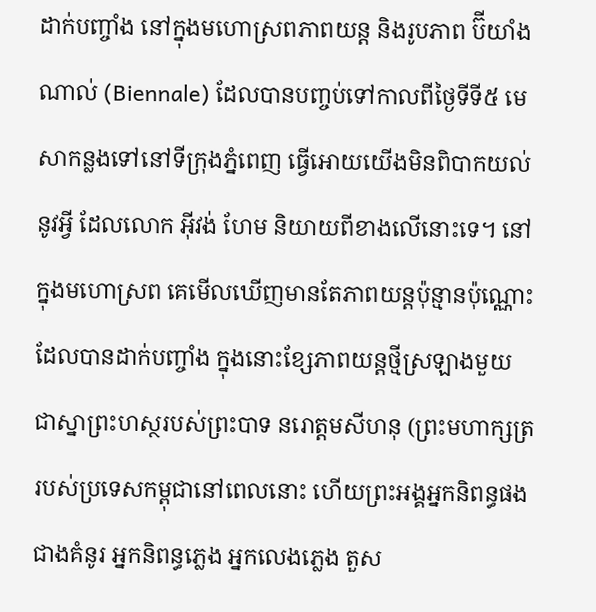ដាក់បញ្ចាំង នៅក្នុងមហោស្រពភាពយន្ដ និងរូបភាព ប៊ីយាំងណាល់ (Biennale) ដែលបានបញ្ចប់ទៅកាលពីថ្ងៃទីទី៥ មេសាកន្លងទៅនៅទីក្រុងភ្នំពេញ ធ្វើអោយយើងមិនពិបាកយល់ នូវអ្វី ដែលលោក អ៊ីវង់ ហែម និយាយពីខាងលើនោះទេ។ នៅក្នុងមហោស្រព គេមើលឃើញមានតែភាពយន្ដប៉ុន្មានប៉ុណ្ណោះ ដែលបានដាក់បញ្ចាំង ក្នុងនោះខ្សែភាពយន្តថ្មីស្រឡាងមួយ ជាស្នាព្រះហស្ថរបស់ព្រះបាទ នរោត្តមសីហនុ (ព្រះមហាក្សត្រ របស់ប្រទេសកម្ពុជានៅពេលនោះ ហើយព្រះអង្គអ្នកនិពន្ធផង ជាងគំនូរ អ្នកនិពន្ធភ្លេង អ្នកលេងភ្លេង តួស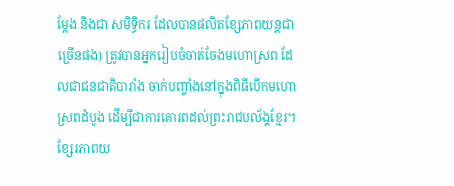ម្តែង និងជា សមិទ្ធិករ ដែលបានផលិតខ្សែភាពយន្តជាច្រើនផង) ត្រូវបានអ្នករៀបចំចាត់ចែងមហោស្រព ដែលជាជនជាតិបារាំង ចាក់បញ្ចាំងនៅក្នុងពិធីបើកមហោស្រពដំបូង ដើម្បីជាការគោរពដល់ព្រះរាជបល័ង្គខ្មែរ។ ខ្សែរភាពយ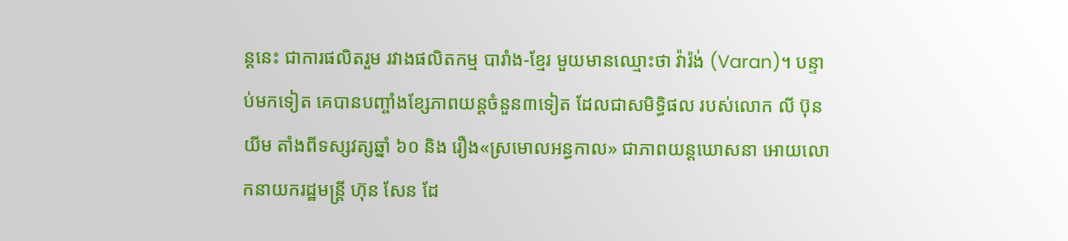ន្ដនេះ ជាការផលិតរួម រវាងផលិតកម្ម បារាំង-ខ្មែរ មួយមានឈ្មោះថា វ៉ារ៉ង់ (Varan)។ បន្ទាប់មកទៀត គេបានបញ្ចាំងខ្សែភាពយន្តចំនួន៣ទៀត ដែលជាសមិទ្ធិផល របស់លោក លី ប៊ុនយីម តាំងពីទស្សវត្សឆ្នាំ ៦០ និង រឿង«ស្រមោលអន្ធកាល» ជាភាពយន្ដឃោសនា អោយលោកនាយករដ្ឋមន្ត្រី ហ៊ុន សែន ដែ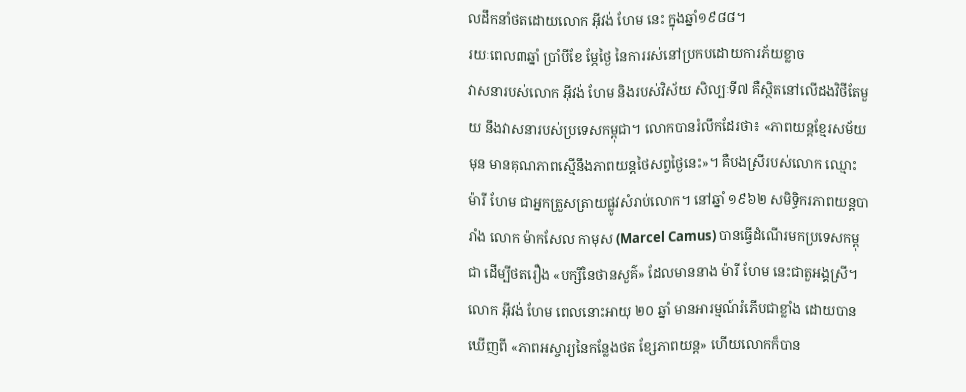លដឹកនាំថតដោយលោក អ៊ីវង់ ហែម នេះ ក្នុងឆ្នាំ១៩៨៨។
រយៈពេល៣ឆ្នាំ ប្រាំបីខែ ម្ភែថ្ងៃ នៃការរស់នៅប្រកបដោយការភ័យខ្លាច
វាសនារបស់លោក អ៊ីវង់ ហែម និងរបស់វិស័យ សិល្បៈទី៧ គឺស្ថិតនៅលើដងវិថីតែមួយ នឹងវាសនារបស់ប្រទេសកម្ពុជា។ លោកបានរំលឹកដែរថា៖ «ភាពយន្តខ្មែរសម័យមុន មានគុណភាពស្មើនឹងភាពយន្តថៃសព្វថ្ងៃនេះ»។ គឺបងស្រីរបស់លោក ឈ្មោះ ម៉ារី ហែម ជាអ្នកត្រួសត្រាយផ្លូវសំរាប់លោក។ នៅឆ្នាំ ១៩៦២ សមិទ្ធិករភាពយន្តបារាំង លោក ម៉ាកសែល កាមុស (Marcel Camus) បានធ្វើដំណើរមកប្រទេសកម្ពុជា ដើម្បីថតរឿង «បក្សីនៃថានសួគ៌» ដែលមាននាង ម៉ារី ហែម នេះជាតួអង្គស្រី។ លោក អ៊ីវង់ ហែម ពេលនោះអាយុ ២០ ឆ្នាំ មានអារម្មណ៍រំភើបជាខ្លាំង ដោយបានឃើញពី «ភាពអស្ចារ្យនៃកន្លែងថត ខ្សែភាពយន្ត» ហើយលោកក៏បាន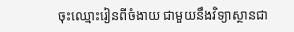ចុះឈ្មោះរៀនពីចំងាយ ជាមួយនឹងវិទ្យាស្ថានជា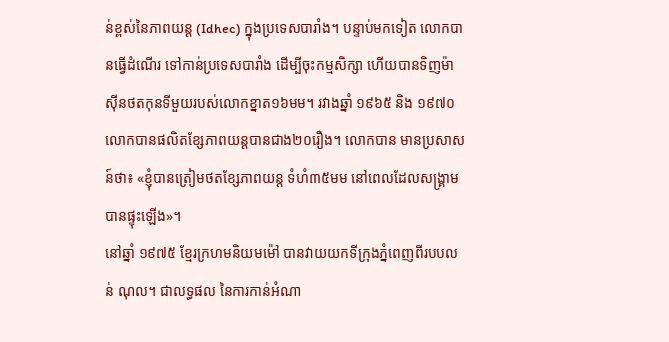ន់ខ្ពស់នៃភាពយន្ត (Idhec) ក្នុងប្រទេសបារាំង។ បន្ទាប់មកទៀត លោកបានធ្វើដំណើរ ទៅកាន់ប្រទេសបារាំង ដើម្បីចុះកម្មសិក្សា ហើយបានទិញម៉ាស៊ីនថតកុនទីមួយរបស់លោកខ្នាត១៦មម។ រវាងឆ្នាំ ១៩៦៥ និង ១៩៧០ លោកបានផលិតខ្សែភាពយន្តបានជាង២០រឿង។ លោកបាន មានប្រសាសន៍ថា៖ «ខ្ញុំបានត្រៀមថតខ្សែភាពយន្ត ទំហំ៣៥មម នៅពេលដែលសង្គ្រាមបានផ្ទុះឡើង»។
នៅឆ្នាំ ១៩៧៥ ខ្មែរក្រហមនិយមម៉ៅ បានវាយយកទីក្រុងភ្នំពេញពីរបបលន់ ណុល។ ជាលទ្ធផល នៃការកាន់អំណា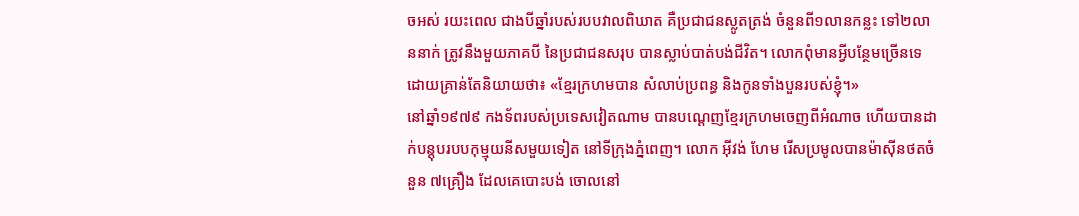ចអស់ រយះពេល ជាងបីឆ្នាំរបស់របបវាលពិឃាត គឺប្រជាជនស្លូតត្រង់ ចំនួនពី១លានកន្លះ ទៅ២លាននាក់ ត្រូវនឹងមួយភាគបី នៃប្រជាជនសរុប បានស្លាប់បាត់បង់ជីវិត។ លោកពុំមានអ្វីបន្ថែមច្រើនទេ ដោយគ្រាន់តែនិយាយថា៖ «ខ្មែរក្រហមបាន សំលាប់ប្រពន្ធ និងកូនទាំងបួនរបស់ខ្ញុំ។»
នៅឆ្នាំ១៩៧៩ កងទ័ពរបស់ប្រទេសវៀតណាម បានបណ្តេញខ្មែរក្រហមចេញពីអំណាច ហើយបានដាក់បន្តុបរបបកុម្មុយនីសមួយទៀត នៅទីក្រុងភ្នំពេញ។ លោក អ៊ីវង់ ហែម រើសប្រមូលបានម៉ាស៊ីនថតចំនួន ៧គ្រឿង ដែលគេបោះបង់ ចោលនៅ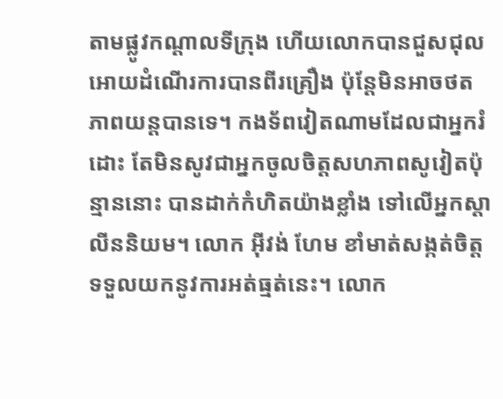តាមផ្លូវកណ្ដាលទីក្រុង ហើយលោកបានជួសជុលអោយដំណើរការបានពីរគ្រឿង ប៉ុន្តែមិនអាចថតភាពយន្តបានទេ។ កងទ័ពវៀតណាមដែលជាអ្នករំដោះ តែមិនសូវជាអ្នកចូលចិត្តសហភាពសូវៀតប៉ុន្មាននោះ បានដាក់កំហិតយ៉ាងខ្លាំង ទៅលើអ្នកស្តាលីននិយម។ លោក អ៊ីវង់ ហែម ខាំមាត់សង្កត់ចិត្តទទួលយកនូវការអត់ធ្មត់នេះ។ លោក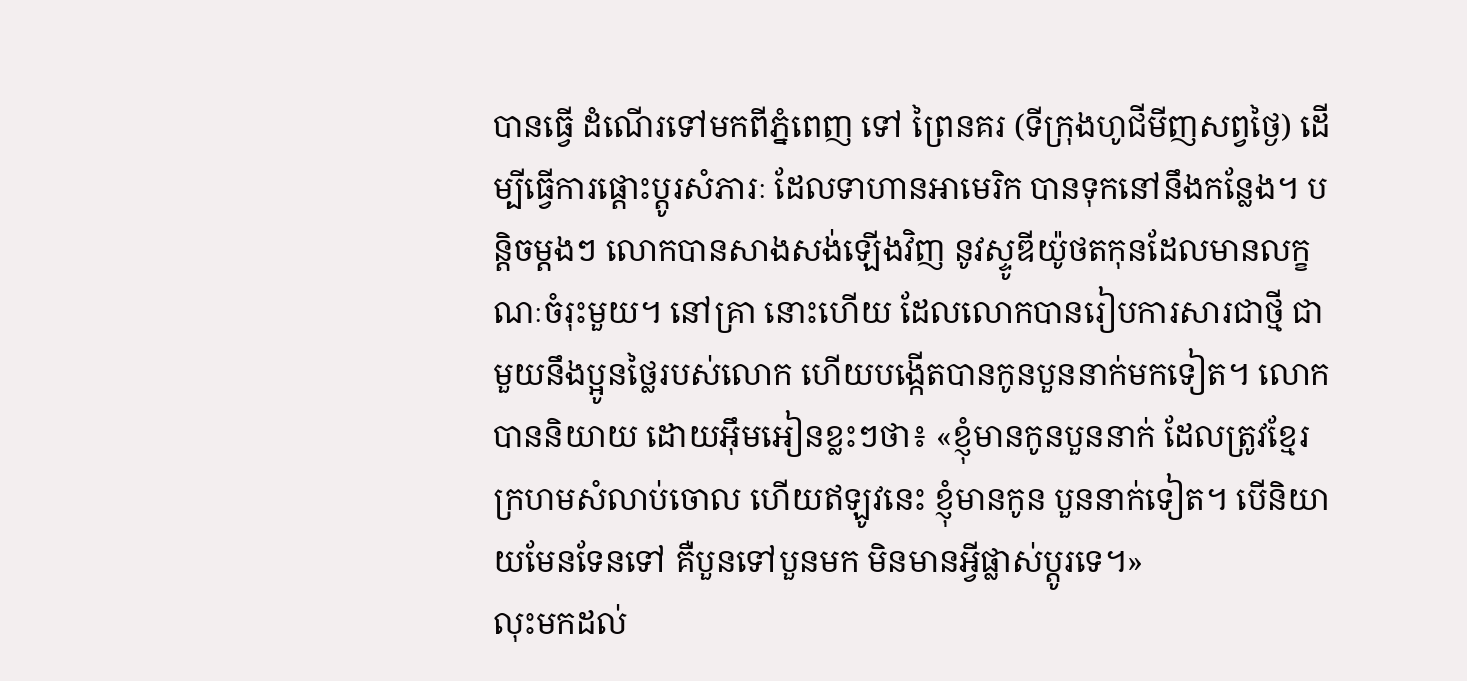បានធ្វើ ដំណើរទៅមកពីភ្នំពេញ ទៅ ព្រៃនគរ (ទីក្រុងហូជីមីញសព្វថ្ងៃ) ដើម្បីធ្វើការផ្តោះប្តូរសំភារៈ ដែលទាហានអាមេរិក បានទុកនៅនឹងកន្លែង។ បន្តិចម្តងៗ លោកបានសាងសង់ឡើងវិញ នូវស្ទូឌីយ៉ូថតកុនដែលមានលក្ខណៈចំរុះមួយ។ នៅគ្រា នោះហើយ ដែលលោកបានរៀបការសារជាថ្មី ជាមួយនឹងប្អូនថ្លៃរបស់លោក ហើយបង្កើតបានកូនបួននាក់មកទៀត។ លោកបាននិយាយ ដោយអ៊ឹមអៀនខ្លះៗថា៖ «ខ្ញុំមានកូនបួននាក់ ដែលត្រូវខ្មែរក្រហមសំលាប់ចោល ហើយឥឡូវនេះ ខ្ញុំមានកូន បួននាក់ទៀត។ បើនិយាយមែនទែនទៅ គឺបួនទៅបួនមក មិនមានអ្វីផ្លាស់ប្តូរទេ។»
លុះមកដល់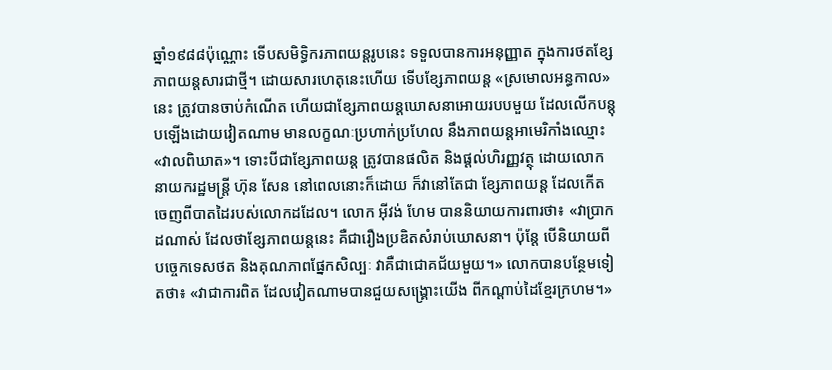ឆ្នាំ១៩៨៨ប៉ុណ្ណោះ ទើបសមិទ្ធិករភាពយន្តរូបនេះ ទទួលបានការអនុញ្ញាត ក្នុងការថតខ្សែភាពយន្តសារជាថ្មី។ ដោយសារហេតុនេះហើយ ទើបខ្សែភាពយន្ត «ស្រមោលអន្ធកាល» នេះ ត្រូវបានចាប់កំណើត ហើយជាខ្សែភាពយន្តឃោសនាអោយរបបមួយ ដែលលើកបន្តុបឡើងដោយវៀតណាម មានលក្ខណៈប្រហាក់ប្រហែល នឹងភាពយន្ដអាមេរិកាំងឈ្មោះ «វាលពិឃាត»។ ទោះបីជាខ្សែភាពយន្ដ ត្រូវបានផលិត និងផ្តល់ហិរញ្ញវត្ថុ ដោយលោកនាយករដ្ឋមន្ត្រី ហ៊ុន សែន នៅពេលនោះក៏ដោយ ក៏វានៅតែជា ខ្សែភាពយន្ត ដែលកើតចេញពីបាតដៃរបស់លោកដដែល។ លោក អ៊ីវង់ ហែម បាននិយាយការពារថា៖ «វាប្រាកដណាស់ ដែលថាខ្សែភាពយន្តនេះ គឺជារឿងប្រឌិតសំរាប់ឃោសនា។ ប៉ុន្តែ បើនិយាយពីបច្ចេកទេសថត និងគុណភាពផ្នែកសិល្បៈ វាគឺជាជោគជ័យមួយ។» លោកបានបន្ថែមទៀតថា៖ «វាជាការពិត ដែលវៀតណាមបានជួយសង្គ្រោះយើង ពីកណ្តាប់ដៃខ្មែរក្រហម។»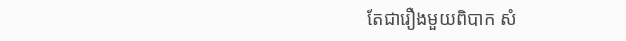តែជារឿងមួយពិបាក សំ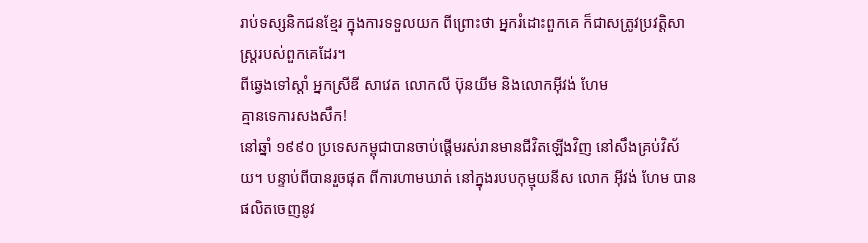រាប់ទស្សនិកជនខ្មែរ ក្នុងការទទួលយក ពីព្រោះថា អ្នករំដោះពួកគេ ក៏ជាសត្រូវប្រវត្តិសាស្ត្ររបស់ពួកគេដែរ។
ពីឆ្វេងទៅស្ដាំ អ្នកស្រីឌី សាវេត លោកលី ប៊ុនយីម និងលោកអ៊ីវង់ ហែម
គ្មានទេការសងសឹក!
នៅឆ្នាំ ១៩៩០ ប្រទេសកម្ពុជាបានចាប់ផ្ដើមរស់រានមានជីវិតឡើងវិញ នៅសឹងគ្រប់វិស័យ។ បន្ទាប់ពីបានរួចផុត ពីការហាមឃាត់ នៅក្នុងរបបកុម្មុយនីស លោក អ៊ីវង់ ហែម បានផលិតចេញនូវ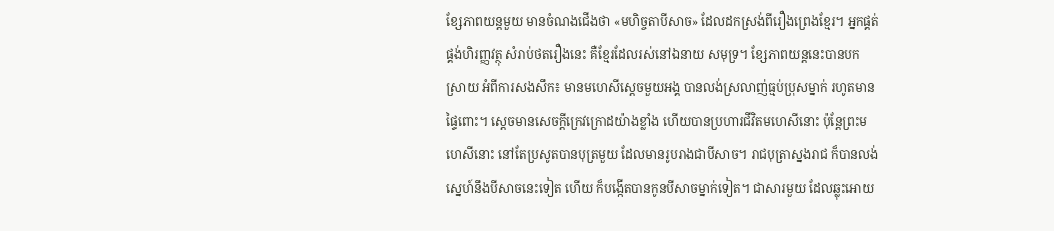ខ្សែភាពយន្តមួយ មានចំណងជើងថា «មហិច្ចតាបីសាច» ដែលដកស្រង់ពីរឿងព្រេងខ្មែរ។ អ្នកផ្គត់ផ្គង់ហិរញ្ញវត្ថុ សំរាប់ថតរឿងនេះ គឺខ្មែរដែលរស់នៅឯនាយ សមុទ្រ។ ខ្សែភាពយន្តនេះបានបកស្រាយ អំពីការសងសឹក៖ មានមហេសីស្ដេចមួយអង្គ បានលង់ស្រលាញ់ធ្មប់ប្រុសម្នាក់ រហូតមានផ្ទៃពោះ។ ស្តេចមានសេចក្តីក្រេវក្រោដយ៉ាងខ្លាំង ហើយបានប្រហារជីវិតមហេសីនោះ ប៉ុន្តែព្រះមហេសីនោះ នៅតែប្រសូតបានបុត្រមួយ ដែលមានរូបរាងជាបីសាច។ រាជបុត្រាស្នងរាជ ក៏បានលង់ស្នេហ៍នឹងបីសាចនេះទៀត ហើយ ក៏បង្កើតបានកូនបីសាចម្នាក់ទៀត។ ជាសារមួយ ដែលឆ្លុះអោយ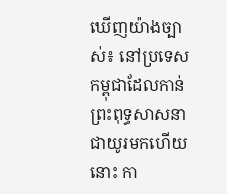ឃើញយ៉ាងច្បាស់៖ នៅប្រទេសកម្ពុជាដែលកាន់ ព្រះពុទ្ធសាសនាជាយូរមកហើយនោះ កា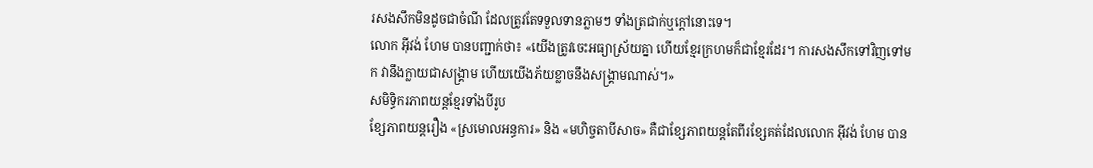រសងសឹកមិនដូចជាចំណី ដែលត្រូវតែទទួលទានភ្លាមៗ ទាំងត្រជាក់ឬក្ដៅនោះទេ។
លោក អ៊ីវង់ ហែម បានបញ្ជាក់ថា៖ «យើងត្រូវចេះអធ្យាស្រ័យគ្នា ហើយខ្មែរក្រហមក៏ជាខ្មែរដែរ។ ការសងសឹកទៅវិញទៅមក វានឹងក្លាយជាសង្គ្រាម ហើយយើងភ័យខ្លាចនឹងសង្គ្រាមណាស់។»
សមិទ្ធិករភាពយន្តខ្មែរទាំងបីរូប
ខ្សែភាពយន្តរឿង «ស្រមោលអន្ធការ» និង «មហិច្ចតាបីសាច» គឺជាខ្សែភាពយន្តតែពីរខ្សែគត់ដែលលោក អ៊ីវង់ ហែម បាន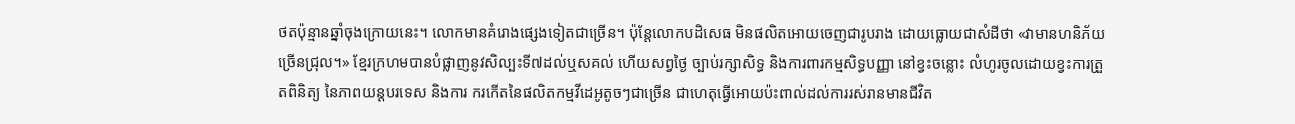ថតប៉ុន្មានឆ្នាំចុងក្រោយនេះ។ លោកមានគំរោងផ្សេងទៀតជាច្រើន។ ប៉ុន្តែលោកបដិសេធ មិនផលិតអោយចេញជារូបរាង ដោយធ្លោយជាសំដីថា «វាមានហនិភ័យច្រើនជ្រុល។» ខ្មែរក្រហមបានបំផ្លាញនូវសិល្បះទី៧ដល់ឬសគល់ ហើយសព្វថ្ងៃ ច្បាប់រក្សាសិទ្ធ និងការពារកម្មសិទ្ធបញ្ញា នៅខ្វះចន្លោះ លំហូរចូលដោយខ្វះការត្រួតពិនិត្យ នៃភាពយន្ដបរទេស និងការ ករកើតនៃផលិតកម្មវីដេអូតូចៗជាច្រើន ជាហេតុធ្វើអោយប៉ះពាល់ដល់ការរស់រានមានជីវិត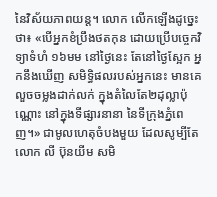នៃវិស័យភាពយន្ដ។ លោក លើកឡើងដូច្នេះថា៖ «បើអ្នកខំប្រឹងថតកុន ដោយប្រើបច្ចេកវិទ្យាទំហំ ១៦មម នៅថ្ងៃនេះ តែនៅថ្ងៃស្អែក អ្នកនឹងឃើញ សមិទ្ធិផលរបស់អ្នកនេះ មានគេលួចចម្លងដាក់លក់ ក្នុងតំលៃតែ២ដុល្លាប៉ុណ្ណោះ នៅក្នុងទីផ្សារនានា នៃទីក្រុងភ្នំពេញ។» ជាមូលហេតុចំបងមួយ ដែលសូម្បីតែលោក លី ប៊ុនយីម សមិ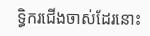ទ្ធិករជើងចាស់ដែរនោះ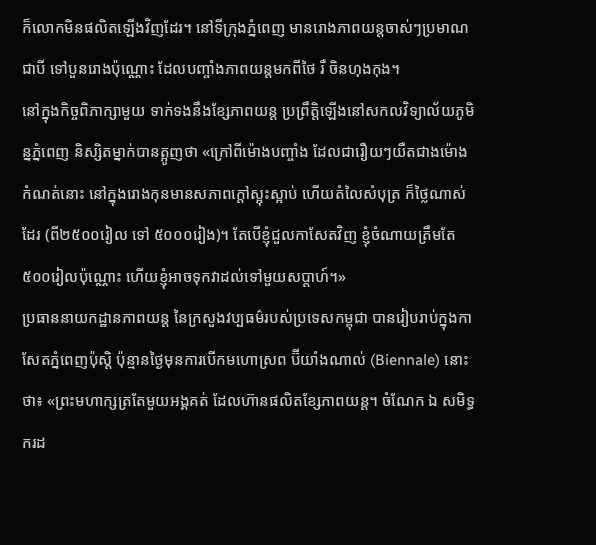ក៏លោកមិនផលិតឡើងវិញដែរ។ នៅទីក្រុងភ្នំពេញ មានរោងភាពយន្តចាស់ៗប្រមាណជាបី ទៅបួនរោងប៉ុណ្ណោះ ដែលបញ្ចាំងភាពយន្ដមកពីថៃ រឺ ចិនហុងកុង។
នៅក្នុងកិច្ចពិភាក្សាមួយ ទាក់ទងនឹងខ្សែភាពយន្ត ប្រព្រឹត្តិឡើងនៅសកលវិទ្យាល័យភូមិន្នភ្នំពេញ និស្សិតម្នាក់បានត្អូញថា «ក្រៅពីម៉ោងបញ្ចាំង ដែលជារឿយៗយឺតជាងម៉ោងកំណត់នោះ នៅក្នុងរោងកុនមានសភាពក្តៅស្អុះស្អាប់ ហើយតំលៃសំបុត្រ ក៏ថ្លៃណាស់ដែរ (ពី២៥០០រៀល ទៅ ៥០០០រៀង)។ តែបើខ្ញុំជួលកាសែតវិញ ខ្ញុំចំណាយត្រឹមតែ ៥០០រៀលប៉ុណ្ណោះ ហើយខ្ញុំអាចទុកវាដល់ទៅមួយសប្តាហ៍។»
ប្រធាននាយកដ្ឋានភាពយន្ត នៃក្រសួងវប្បធម៌របស់ប្រទេសកម្ពុជា បានរៀបរាប់ក្នុងកាសែតភ្នំពេញប៉ុស្តិ ប៉ុន្មានថ្ងៃមុនការបើកមហោស្រព ប៊ីយាំងណាល់ (Biennale) នោះថា៖ «ព្រះមហាក្សត្រតែមួយអង្គគត់ ដែលហ៊ានផលិតខ្សែភាពយន្ត។ ចំណែក ឯ សមិទ្ធករដ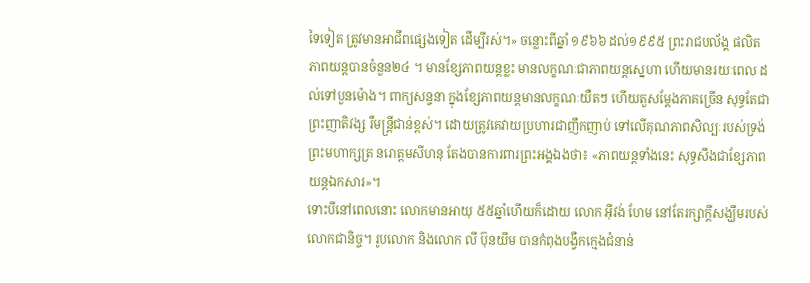ទៃទៀត ត្រូវមានអាជីពផ្សេងទៀត ដើម្បីរស់។» ចន្លោះពីឆ្នាំ ១៩៦៦ ដល់១៩៩៥ ព្រះរាជបល័ង្គ ផលិតភាពយន្តបានចំនួន២៤ ។ មានខ្សែភាពយន្តខ្លះ មានលក្ខណៈជាភាពយន្ដស្នេហា ហើយមានរយៈពេល ដល់ទៅបួនម៉ោង។ ពាក្យសន្ទនា ក្នុងខ្សែភាពយន្តមានលក្ខណៈយឺតៗ ហើយតួសម្តែងភាគច្រើន សុទ្ធតែជាព្រះញាតិវង្ស រឺមន្ត្រីជាន់ខ្ពស់។ ដោយត្រូវគេវាយប្រហារជាញឹកញាប់ ទៅលើគុណភាពសិល្បៈរបស់ទ្រង់ ព្រះមហាក្សត្រ នរោត្តមសីហនុ តែងបានការពារព្រះអង្គឯងថា៖ «ភាពយន្តទាំងនេះ សុទ្ធសឹងជាខ្សែភាពយន្តឯកសារ»។
ទោះបីនៅពេលនោះ លោកមានអាយុ ៥៥ឆ្នាំហើយក៏ដោយ លោក អ៊ីវង់ ហែម នៅតែរក្សាក្តីសង្ឃឹមរបស់លោកជានិច្ច។ រូបលោក និងលោក លី ប៊ុនយីម បានកំពុងបង្វឹកក្មេងជំនាន់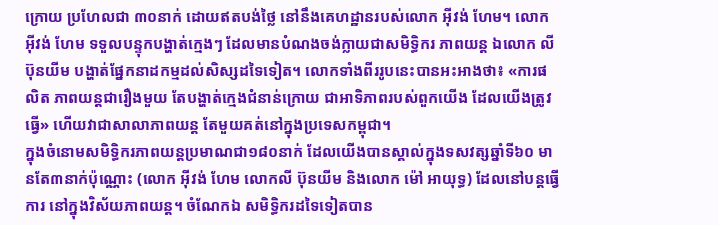ក្រោយ ប្រហែលជា ៣០នាក់ ដោយឥតបង់ថ្លៃ នៅនឹងគេហដ្ឋានរបស់លោក អ៊ីវង់ ហែម។ លោក អ៊ីវង់ ហែម ទទួលបន្ទុកបង្ហាត់ក្មេងៗ ដែលមានបំណងចង់ក្លាយជាសមិទ្ធិករ ភាពយន្ដ ឯលោក លី ប៊ុនយីម បង្ហាត់ផ្នែកនាដកម្មដល់សិស្សដទៃទៀត។ លោកទាំងពីររូបនេះបានអះអាងថា៖ «ការផលិត ភាពយន្តជារឿងមួយ តែបង្ហាត់ក្មេងជំនាន់ក្រោយ ជាអាទិភាពរបស់ពួកយើង ដែលយើងត្រូវធ្វើ» ហើយវាជាសាលាភាពយន្ដ តែមួយគត់នៅក្នុងប្រទេសកម្ពុជា។
ក្នុងចំនោមសមិទ្ធិករភាពយន្តប្រមាណជា១៨០នាក់ ដែលយើងបានស្គាល់ក្នុងទសវត្សឆ្នាំទី៦០ មានតែ៣នាក់ប៉ុណ្ណោះ (លោក អ៊ីវង់ ហែម លោកលី ប៊ុនយីម និងលោក ម៉ៅ អាយុទ្ធ) ដែលនៅបន្តធ្វើការ នៅក្នុងវិស័យភាពយន្ត។ ចំណែកឯ សមិទ្ធិករដទៃទៀតបាន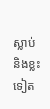ស្លាប់ និងខ្លះទៀត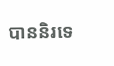បាននិរទេ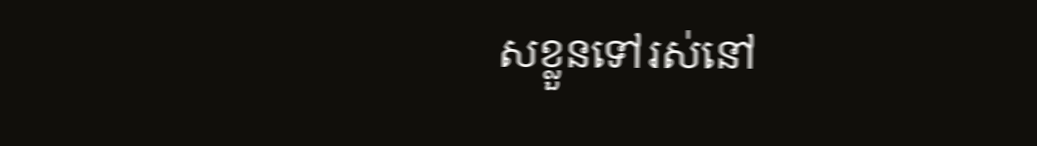សខ្លួនទៅរស់នៅ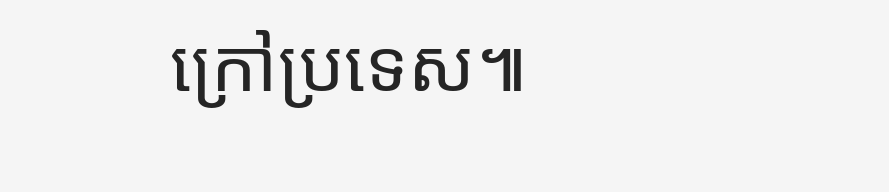ក្រៅប្រទេស៕